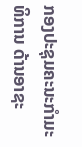ກອງປະຊຸມຄະນະກຳມະທິການ ດ້ານອາຊະ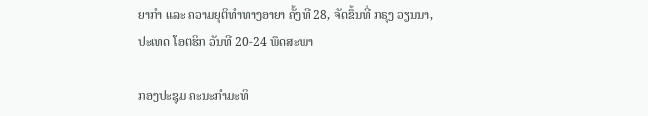ຍາກຳ ແລະ ຄວາມຍຸຕິທຳທາງອາຍາ ຄັ້ງທີ 28, ຈັດຂຶ້ນທີ່ ກຣຸງ ວຽນນາ, ປະເທດ ໂອຕຮິກ ວັນທີ 20-24 ພຶດສະພາ

ກອງປະຊຸມ ຄະນະກຳມະທິ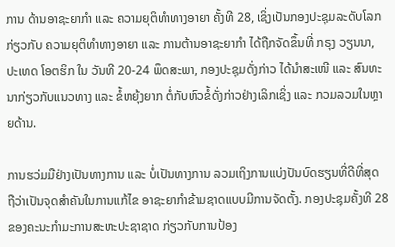ການ ດ້ານອາຊະຍາກຳ ແລະ ຄວາມຍຸຕິທຳທາງອາຍາ ຄັ້ງທີ 28, ເຊິ່ງເປັນກອງປະຊຸມລະດັບໂລກ ກ່ຽວກັບ ຄວາມຍຸຕິທຳທາງອາຍາ ແລະ ການຕ້ານອາຊະຍາກຳ ໄດ້ຖືກຈັດຂຶ້ນທີ່ ກຣຸງ ວຽນນາ, ປະເທດ ໂອຕຮິກ ໃນ ວັນທີ 20-24 ພຶດສະພາ, ກອງປະຊຸມດັ່ງກ່າວ ໄດ້ນໍາສະເໜີ ແລະ ສົນທະນາກ່ຽວກັບແນວທາງ ແລະ ຂໍ້ຫຍຸ້ງຍາກ ຕໍ່ກັບຫົວຂໍ້ດັ່ງກ່າວຢ່າງເລິກເຊິ່ງ ແລະ ກວມລວມໃນຫຼາຍດ້ານ.

ການຮວ່ມມືຢ່າງເປັນທາງການ ແລະ ບໍ່ເປັນທາງການ ລວມເຖິງການແບ່ງປັນບົດຮຽນທີ່ດີທີ່ສຸດ ຖືວ່າເປັນຈຸດສຳຄັນໃນການແກ້ໄຂ ອາຊະຍາກຳຂ້າມຊາດແບບມີການຈັດຕັ້ງ. ກອງປະຊຸມຄັ້ງທີ 28 ຂອງຄະນະກໍາມະການສະຫະປະຊາຊາດ ກ່ຽວກັບການປ້ອງ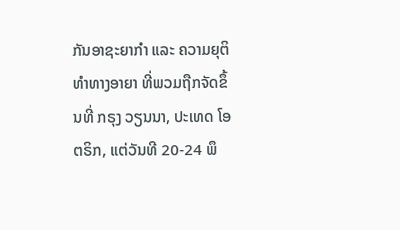ກັນອາຊະຍາກໍາ ແລະ ຄວາມຍຸຕິທຳທາງອາຍາ ທີ່ພວມຖືກຈັດຂຶ້ນທີ່ ກຣຸງ ວຽນນາ, ປະເທດ ໂອຕຣິກ, ແຕ່ວັນທີ 20-24 ພຶ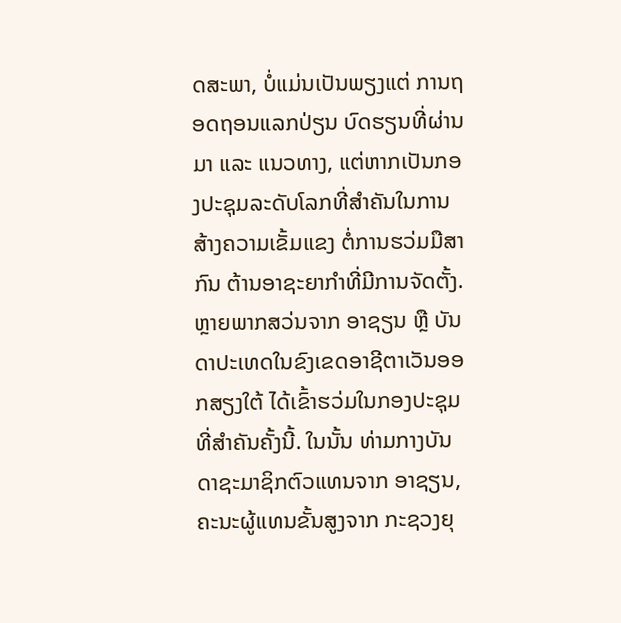ດສະພາ, ບໍ່ແມ່ນເປັນພຽງແຕ່ ການຖອດຖອນແລກປ່ຽນ ບົດຮຽນທີ່ຜ່ານມາ ແລະ ແນວທາງ, ແຕ່ຫາກເປັນກອງປະຊຸມລະດັບໂລກທີ່ສຳຄັນໃນການສ້າງຄວາມເຂັ້ມແຂງ ຕໍ່ການຮວ່ມມືສາກົນ ຕ້ານອາຊະຍາກຳທີ່ມີການຈັດຕັ້ງ. ຫຼາຍພາກສວ່ນຈາກ ອາຊຽນ ຫຼື ບັນດາປະເທດໃນຂົງເຂດອາຊີຕາເວັນອອກສຽງໃຕ້ ໄດ້ເຂົ້າຮວ່ມໃນກອງປະຊຸມທີ່ສຳຄັນຄັ້ງນີ້. ໃນນັ້ນ ທ່າມກາງບັນດາຊະມາຊິກຕົວແທນຈາກ ອາຊຽນ, ຄະນະຜູ້ແທນຂັ້ນສູງຈາກ ກະຊວງຍຸ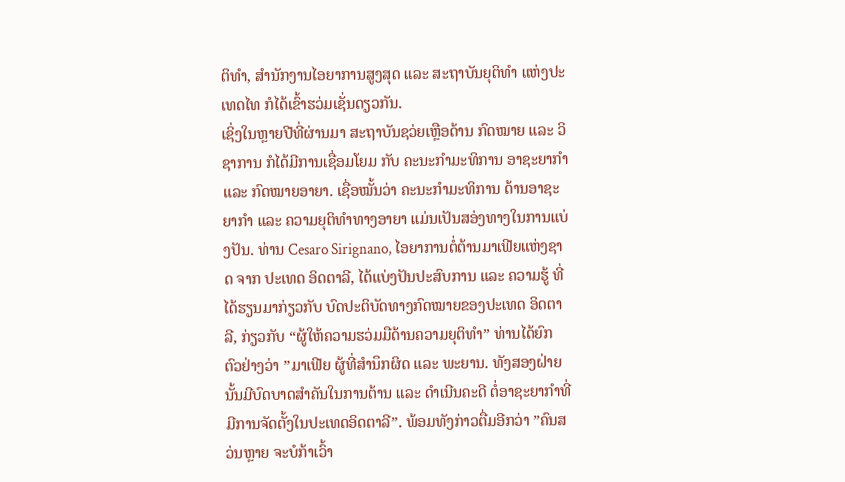ຕິທຳ, ສຳນັກງານໄອຍາການສູງສຸດ ແລະ ສະຖາບັນຍຸຕິທຳ ແຫ່ງປະເທດໄທ ກໍໄດ້ເຂົ້າຮວ່ມເຊັ່ນດຽວກັນ.
ເຊິ່ງໃນຫຼາຍປີທີ່ຜ່ານມາ ສະຖາບັນຊວ່ຍເຫຼືອດ້ານ ກົດໝາຍ ແລະ ວິຊາການ ກໍໄດ້ມີການເຊື່ອມໂຍມ ກັບ ຄະນະກຳມະທິການ ອາຊະຍາກຳ ແລະ ກົດໝາຍອາຍາ. ເຊື່ອໝັ້ນວ່າ ຄະນະກຳມະທິການ ດ້ານອາຊະຍາກຳ ແລະ ຄວາມຍຸຕິທຳທາງອາຍາ ແມ່ນເປັນສອ່ງທາງໃນການແບ່ງປັນ. ທ່ານ Cesaro Sirignano, ໄອຍາການຕໍ່ຕ້ານມາເຟີຍແຫ່ງຊາດ ຈາກ ປະເທດ ອິດຕາລີ, ໄດ້ແບ່ງປັນປະສົບການ ແລະ ຄວາມຮູ້ ທີ່ໄດ້ຮຽນມາກ່ຽວກັບ ບົດປະຕິບັດທາງກົດໝາຍຂອງປະເທດ ອິດຕາລີ, ກ່ຽວກັບ “ຜູ້ໃຫ້ຄວາມຮວ່ມມືດ້ານຄວາມຍຸຕິທຳ” ທ່ານໄດ້ຍົກ ຕົວຢ່າງວ່າ ”ມາເຟີຍ ຜູ້ທີ່ສຳນຶກຜິດ ແລະ ພະຍານ. ທັງສອງຝ່າຍນັ້ນມີບົດບາດສຳຄັນໃນການຕ້ານ ແລະ ດຳເນີນຄະດີ ຕໍ່ອາຊະຍາກຳທີ່ມີການຈັດຕັ້ງໃນປະເທດອິດຕາລີ”. ພ້ອມທັງກ່າວຕື່ມອີກວ່າ ”ຄົນສວ່ນຫຼາຍ ຈະບໍກ້າເວົ້າ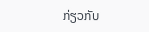ກ່ຽວກັບ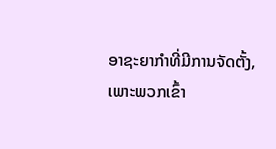ອາຊະຍາກຳທີ່ມີການຈັດຕັ້ງ, ເພາະພວກເຂົ້າ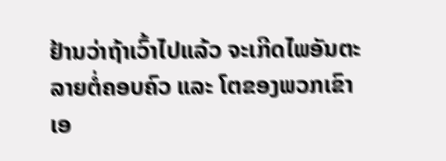ຢ້ານວ່າຖ້າເວົ້າໄປແລ້ວ ຈະເກີດໄພອັນຕະລາຍຕໍ່ຄອບຄົວ ແລະ ໂຕຂອງພວກເຂົາເອ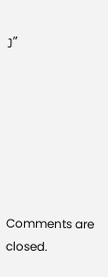ງ”







Comments are closed.